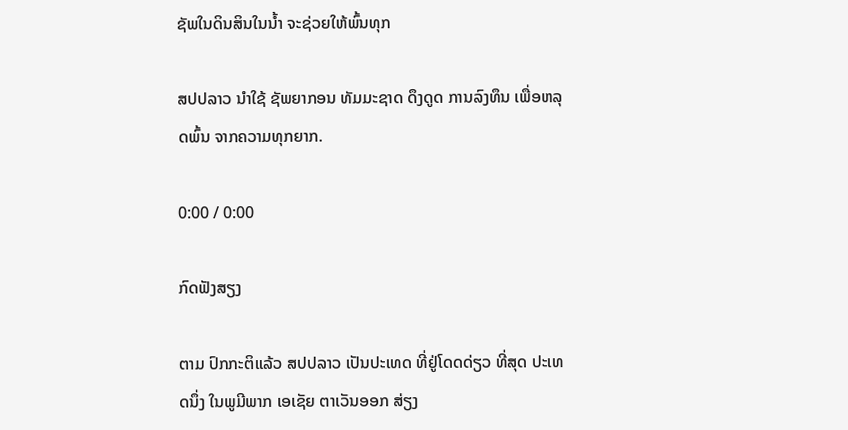ຊັພໃນດິນສິນໃນນໍ້າ ຈະຊ່ວຍໃຫ້ພົ້ນທຸກ

ສປປລາວ ນໍາໃຊ້ ຊັພຍາກອນ ທັມມະຊາດ ດຶງດູດ ການລົງທຶນ ເພື່ອຫລຸດພົ້ນ ຈາກຄວາມທຸກຍາກ.

0:00 / 0:00

ກົດຟັງສຽງ

ຕາມ ປົກກະຕິແລ້ວ ສປປລາວ ເປັນປະເທດ ທີ່ຢູ່ໂດດດ່ຽວ ທີ່ສຸດ ປະເທດນຶ່ງ ໃນພູມີພາກ ເອເຊັຍ ຕາເວັນອອກ ສ່ຽງ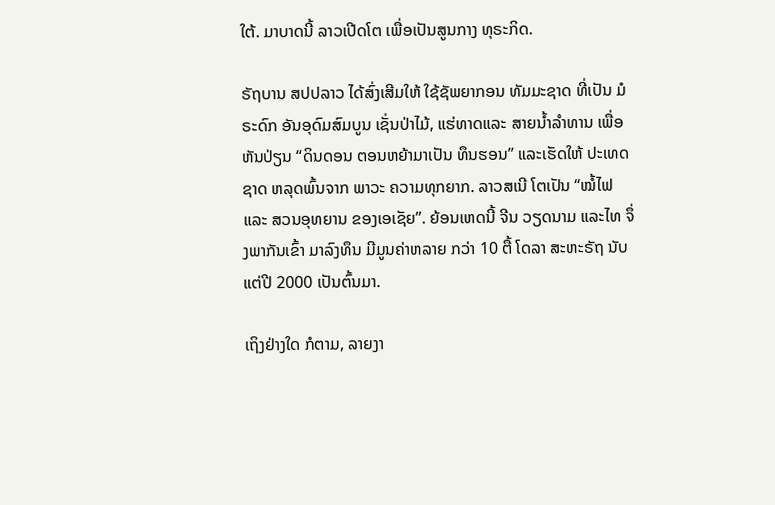ໃຕ້. ມາບາດນີ້ ລາວເປີດໂຕ ເພື່ອເປັນສູນກາງ ທຸຣະກິດ.

ຣັຖບານ ສປປລາວ ໄດ້ສົ່ງເສີມໃຫ້ ໃຊ້ຊັພຍາກອນ ທັມມະຊາດ ທີ່ເປັນ ມໍຣະດົກ ອັນອຸດົມສົມບູນ ເຊັ່ນປ່າໄມ້, ແຮ່ທາດແລະ ສາຍນ້ຳລຳທານ ເພື່ອຫັນປ່ຽນ “ດິນດອນ ຕອນຫຍ້າມາເປັນ ທຶນຮອນ” ແລະເຮັດໃຫ້ ປະເທດຊາດ ຫລຸດພົ້ນຈາກ ພາວະ ຄວາມທຸກຍາກ. ລາວສເນີ ໂຕເປັນ “ໝໍ້ໄຟ ແລະ ສວນອຸທຍານ ຂອງເອເຊັຍ”. ຍ້ອນເຫດນີ້ ຈີນ ວຽດນາມ ແລະໄທ ຈຶ່ງພາກັນເຂົ້າ ມາລົງທຶນ ມີມູນຄ່າຫລາຍ ກວ່າ 10 ຕື້ ໂດລາ ສະຫະຣັຖ ນັບແຕ່ປີ 2000 ເປັນຕົ້ນມາ.

ເຖິງຢ່າງໃດ ກໍຕາມ, ລາຍງາ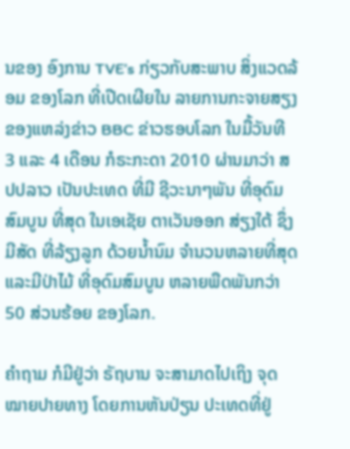ນຂອງ ອົງການ TVE’s ກ່ຽວກັບສະພາບ ສິ່ງແວດລ້ອມ ຂອງໂລກ ທີ່ເປີດເຜີຍໃນ ລາຍການກະຈາຍສຽງ ຂອງແຫລ່ງຂ່າວ BBC ຂ່າວຮອບໂລກ ໃນມື້ວັນທີ 3 ແລະ 4 ເດືອນ ກໍຣະກະດາ 2010 ຜ່ານມາວ່າ ສປປລາວ ເປັນປະເທດ ທີ່ມີ ຊີວະນາໆພັນ ທີ່ອຸດົມສົມບູນ ທີ່ສຸດ ໃນເອເຊັຍ ຕາເວັນອອກ ສ່ຽງໃຕ້ ຊຶ່ງມີສັດ ທີ່ລ້ຽງລູກ ດ້ວຍນ້ຳນົມ ຈຳນວນຫລາຍທີ່ສຸດ ແລະມີປ່າໄມ້ ທີ່ອຸດົມສົມບູນ ຫລາຍພືດພັນກວ່າ 50 ສ່ວນຮ້ອຍ ຂອງໂລກ.

ຄຳຖາມ ກໍມີຢູ່ວ່າ ຣັຖບານ ຈະສາມາດໄປເຖິງ ຈຸດໝາຍປາຍທາງ ໂດຍການຫັນປ່ຽນ ປະເທດທີ່ຢູ່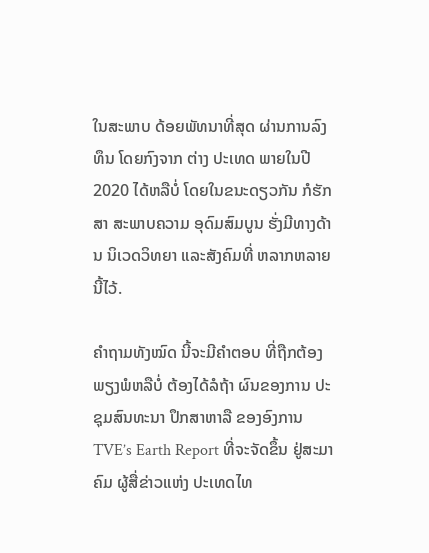ໃນສະພາບ ດ້ອຍພັທນາທີ່ສຸດ ຜ່ານການລົງທຶນ ໂດຍກົງຈາກ ຕ່າງ ປະເທດ ພາຍໃນປີ 2020 ໄດ້ຫລືບໍ່ ໂດຍໃນຂນະດຽວກັນ ກໍຮັກສາ ສະພາບຄວາມ ອຸດົມສົມບູນ ຮັ່ງມີທາງດ້ານ ນິເວດວິທຍາ ແລະສັງຄົມທີ່ ຫລາກຫລາຍນີ້ໄວ້.

ຄຳຖາມທັງໝົດ ນີ້ຈະມີຄຳຕອບ ທີ່ຖືກຕ້ອງ ພຽງພໍຫລືບໍ່ ຕ້ອງໄດ້ລໍຖ້າ ຜົນຂອງການ ປະຊຸມສົນທະນາ ປຶກສາຫາລື ຂອງອົງການ TVE’s Earth Report ທີ່ຈະຈັດຂຶ້ນ ຢູ່ສະມາຄົມ ຜູ້ສື່ຂ່າວແຫ່ງ ປະເທດໄທ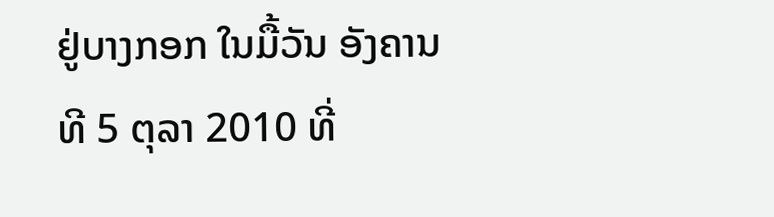ຢູ່ບາງກອກ ໃນມື້ວັນ ອັງຄານ ທີ 5 ຕຸລາ 2010 ທີ່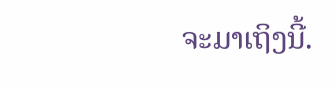ຈະມາເຖິງນີ້.